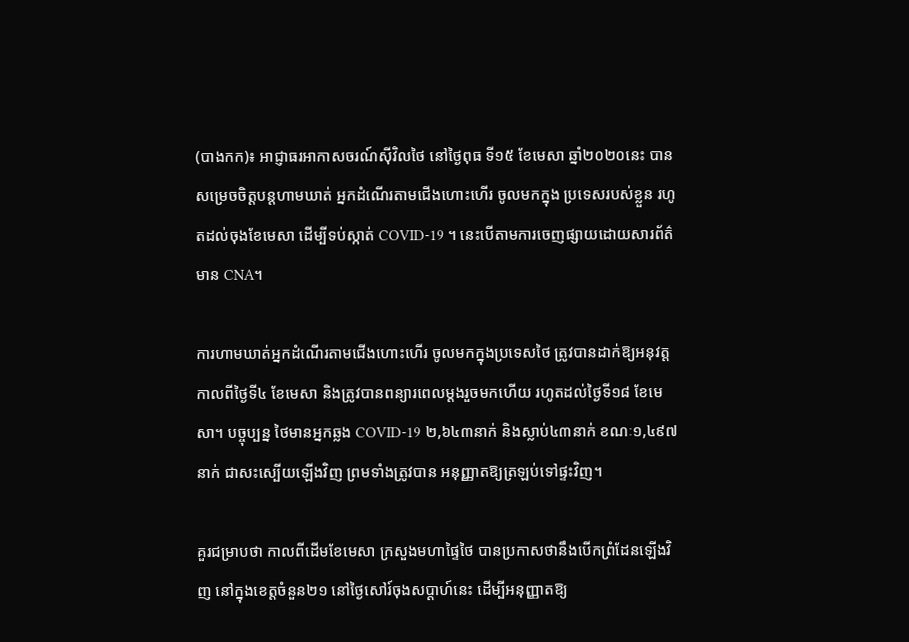(បាងកក)៖ អាជ្ញាធរអាកាសចរណ៍ស៊ីវិលថៃ នៅថ្ងៃពុធ ទី១៥ ខែមេសា ឆ្នាំ២០២០នេះ បានសម្រេចចិត្តបន្តហាមឃាត់ អ្នកដំណើរតាមជើងហោះហើរ ចូលមកក្នុង ប្រទេសរបស់ខ្លួន រហូតដល់ចុងខែមេសា ដើម្បីទប់ស្កាត់ COVID-19 ។ នេះបើតាមការចេញផ្សាយដោយសារព័ត៌មាន CNA។

ការហាមឃាត់អ្នកដំណើរតាមជើងហោះហើរ ចូលមកក្នុងប្រទេសថៃ ត្រូវបានដាក់ឱ្យអនុវត្តកាលពីថ្ងៃទី៤ ខែមេសា និងត្រូវបានពន្យារពេលម្ដងរួចមកហើយ រហូតដល់ថ្ងៃទី១៨ ខែមេសា។ បច្ចុប្បន្ន ថៃមានអ្នកឆ្លង COVID-19 ២,៦៤៣នាក់ និងស្លាប់៤៣នាក់ ខណៈ១,៤៩៧នាក់ ជាសះស្បើយឡើងវិញ ព្រមទាំងត្រូវបាន អនុញ្ញាតឱ្យត្រឡប់ទៅផ្ទះវិញ។

គួរជម្រាបថា កាលពីដើមខែមេសា ក្រសួងមហាផ្ទៃថៃ បានប្រកាសថានឹងបើកព្រំដែនឡើងវិញ នៅក្នុងខេត្តចំនួន២១ នៅថ្ងៃសៅរ៍ចុងសប្ដាហ៍នេះ ដើម្បីអនុញ្ញាតឱ្យ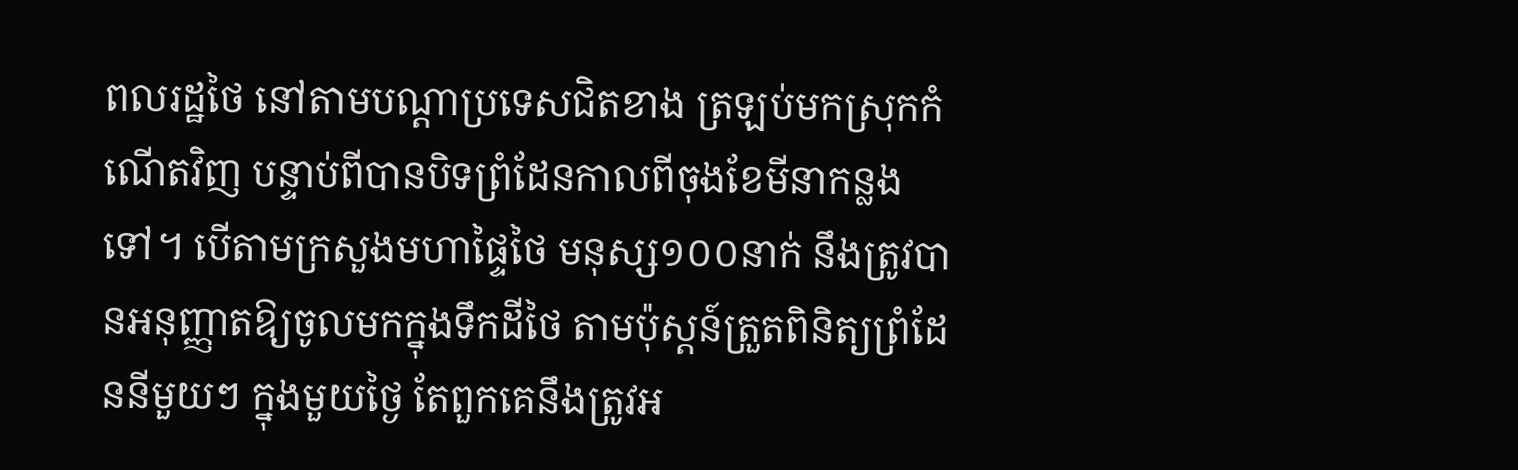ពលរដ្ឋថៃ នៅតាមបណ្ដាប្រទេសជិតខាង ត្រឡប់មកស្រុកកំណើតវិញ បន្ទាប់ពីបានបិទព្រំដែនកាលពីចុងខែមីនាកន្លងទៅ។ បើតាមក្រសួងមហាផ្ទៃថៃ មនុស្ស១០០នាក់ នឹងត្រូវបានអនុញ្ញាតឱ្យចូលមកក្នុងទឹកដីថៃ តាមប៉ុស្តន៍ត្រួតពិនិត្យព្រំដែននីមួយៗ ក្នុងមួយថ្ងៃ តែពួកគេនឹងត្រូវអ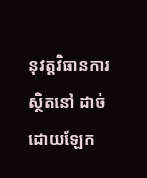នុវត្តវិធានការស្ថិតនៅ ដាច់ដោយឡែក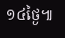១៤ថ្ងៃ៕